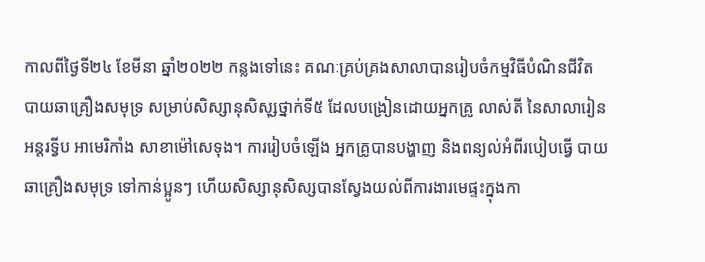កាលពីថ្ងៃទី២៤ ខែមីនា ឆ្នាំ២០២២ កន្លងទៅនេះ គណៈគ្រប់គ្រងសាលាបានរៀបចំកម្មវិធីបំណិនជីវិត បាយឆាគ្រឿងសមុទ្រ សម្រាប់សិស្សានុសិសុ្សថ្នាក់ទី៥ ដែលបង្រៀនដោយអ្នកគ្រូ លាស់តី នៃសាលារៀន អន្តរទ្វីប អាមេរិកាំង សាខាម៉ៅសេទុង។ ការរៀបចំឡើង អ្នកគ្រូបានបង្ហាញ និងពន្យល់អំពីរបៀបធ្វើ បាយឆាគ្រឿងសមុទ្រ ទៅកាន់ប្អូនៗ ហើយសិស្សានុសិស្សបានស្វែងយល់ពីការងារមេផ្ទះក្នុងកា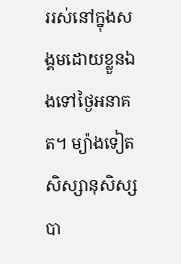ររស់នៅក្នុងសង្គមដោយខ្លួនឯងទៅថ្ងៃអនាគត។ ម្យ៉ាងទៀត សិស្សានុសិស្សបា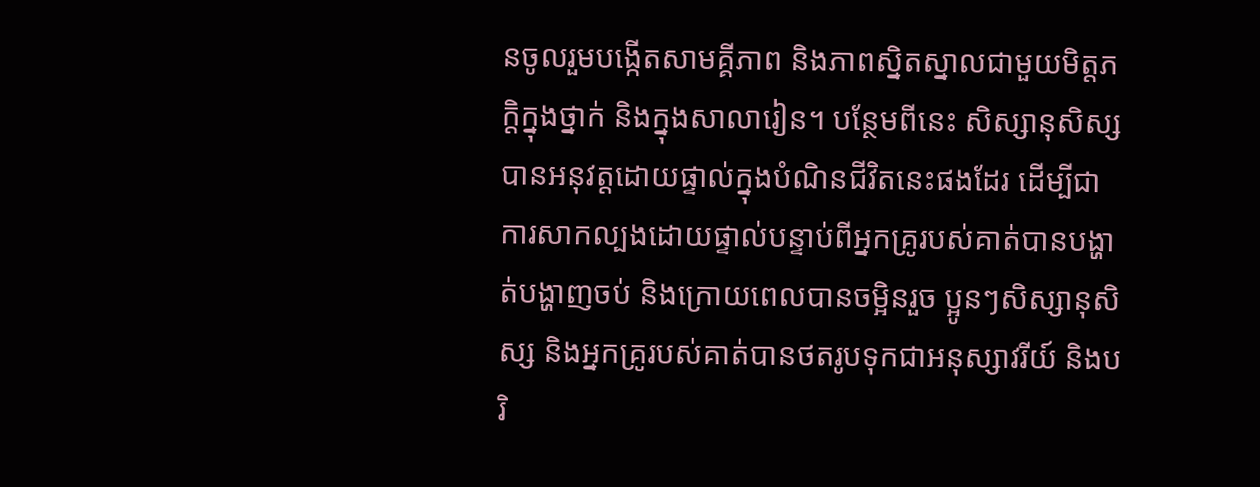នចូលរួមបង្កើតសាមគ្គីភាព និងភាពស្និតស្នាលជាមួយមិត្តភក្តិក្នុងថ្នាក់ និងក្នុងសាលារៀន។ បន្ថែមពីនេះ សិស្សានុសិស្សបានអនុវត្តដោយផ្ទាល់ក្នុងបំណិនជីវិតនេះផងដែរ ដើម្បីជាការសាកល្បងដោយផ្ទាល់បន្ទាប់ពីអ្នកគ្រូរបស់គាត់បានបង្ហាត់បង្ហាញចប់ និងក្រោយពេលបានចម្អិនរួច ប្អូនៗសិស្សានុសិស្ស និងអ្នកគ្រូរបស់គាត់បានថតរូបទុកជាអនុស្សាវរីយ៍ និងបរិ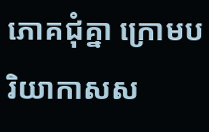ភោគជុំគ្នា ក្រោមបរិយាកាសស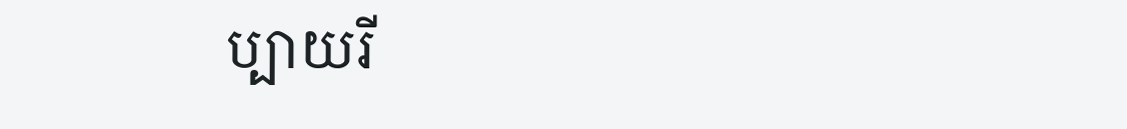ប្បាយរី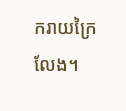ករាយក្រៃលែង។